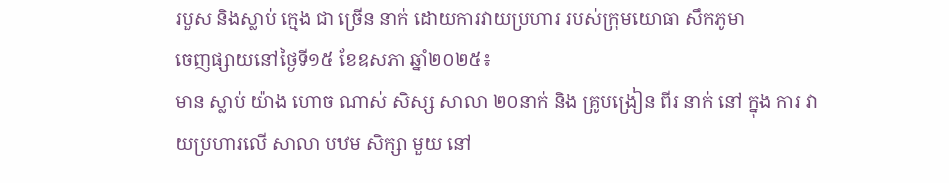របួស និងស្លាប់ ក្មេង ជា ច្រើន នាក់ ដោយការវាយប្រហារ របស់ក្រុមយោធា សឹកភូមា
ចេញផ្សាយនៅថ្ងៃទី១៥ ខែឧសភា ឆ្នាំ២០២៥៖
មាន ស្លាប់ យ៉ាង ហោច ណាស់ សិស្ស សាលា ២០នាក់ និង គ្រូបង្រៀន ពីរ នាក់ នៅ ក្នុង ការ វាយប្រហារលើ សាលា បឋម សិក្សា មួយ នៅ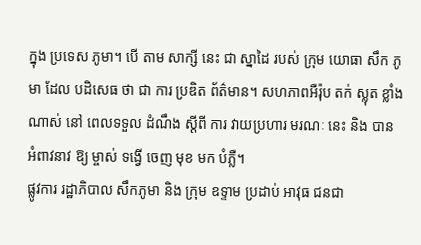ក្នុង ប្រទេស ភូមា។ បើ តាម សាក្សី នេះ ជា ស្នាដៃ របស់ ក្រុម យោធា សឹក ភូមា ដែល បដិសេធ ថា ជា ការ ប្រឌិត ព័ត៌មាន។ សហភាពអឺរ៉ុប តក់ ស្លុត ខ្លាំង ណាស់ នៅ ពេលទទួល ដំណឹង ស្តីពី ការ វាយប្រហារ មរណៈ នេះ និង បាន អំពាវនាវ ឱ្យ ម្ចាស់ ទង្វើ ចេញ មុខ មក បំភ្លឺ។
ផ្លូវការ រដ្ឋាភិបាល សឹកភូមា និង ក្រុម ឧទ្ទាម ប្រដាប់ អាវុធ ជនជា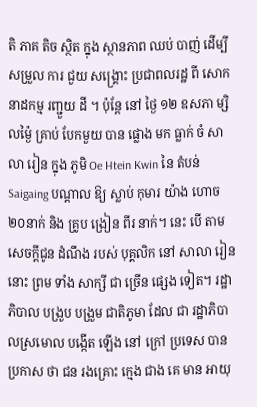តិ ភាគ តិច ស្ថិត ក្នុង ស្ថានភាព ឈប់ បាញ់ ដើម្បី សម្រួល ការ ជួយ សង្គ្រោះ ប្រជាពលរដ្ឋ ពី សោកនាដកម្ម រញ្ជួយ ដី ។ ប៉ុន្តែ នៅ ថ្ងៃ ១២ ឧសភា ម្សិលម្ង៉ៃ គ្រាប់ បែកមួយ បាន ផ្លោង មក ធ្លាក់ ចំ សាលា រៀន ក្នុង ភូមិ Oe Htein Kwin នៃ តំបន់Saigaing បណ្តាល ឱ្យ ស្លាប់ កុមារ យ៉ាង ហោច ២០នាក់ និង គ្រូប ង្រៀន ពីរ នាក់។ នេះ បើ តាម សេចក្តីជូន ដំណឹង របស់ បុគ្គលិក នៅ សាលា រៀន នោះ ព្រម ទាំង សាក្សី ជា ច្រើន ផ្សេង ទៀត។ រដ្ឋាភិបាល បង្រួប បង្រួម ជាតិភូមា ដែល ជា រដ្ឋាភិបាលស្រមោល បង្កើត ឡើង នៅ ក្រៅ ប្រទេស បាន ប្រកាស ថា ជន រងគ្រោះ ក្មេង ជាង គេ មាន អាយុ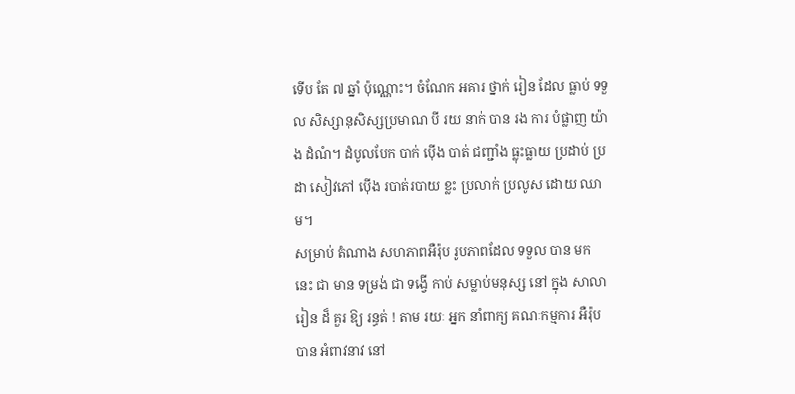ទើប តែ ៧ ឆ្នាំ ប៉ុណ្ណោះ។ ចំណែក អគារ ថ្នាក់ រៀន ដែល ធ្លាប់ ទទួល សិស្សានុសិស្សប្រមាណ បី រយ នាក់ បាន រង ការ បំផ្លាញ យ៉ាង ដំណំ។ ដំបូលបែក បាក់ ប៉ើង បាត់ ជញ្ជាំង ធ្លុះធ្លាយ ប្រដាប់ ប្រដា សៀវភៅ ប៉ើង របាត់របាយ ខ្លះ ប្រលាក់ ប្រលូស ដោយ ឈាម។
សម្រាប់ តំណាង សហភាពអឺរ៉ុប រូបភាពដែល ទទួល បាន មក នេះ ជា មាន ទម្រង់ ជា ទង្វើ កាប់ សម្លាប់មនុស្ស នៅ ក្នុង សាលា រៀន ដ៏ គួរ ឱ្យ រន្ធត់ ! តាម រយៈ អ្នក នាំពាក្យ គណៈកម្មការ អឺរ៉ុប បាន អំពាវនាវ នៅ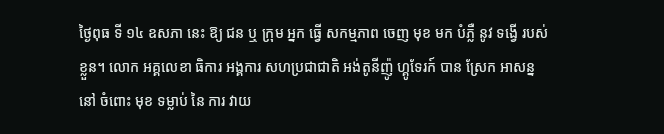ថ្ងៃពុធ ទី ១៤ ឧសភា នេះ ឱ្យ ជន ឬ ក្រុម អ្នក ធ្វើ សកម្មភាព ចេញ មុខ មក បំភ្លឺ នូវ ទង្វើ របស់ ខ្លួន។ លោក អគ្គលេខា ធិការ អង្គការ សហប្រជាជាតិ អង់តូនីញ៉ូ ហ្គូទែរក៍ បាន ស្រែក អាសន្ន នៅ ចំពោះ មុខ ទម្លាប់ នៃ ការ វាយ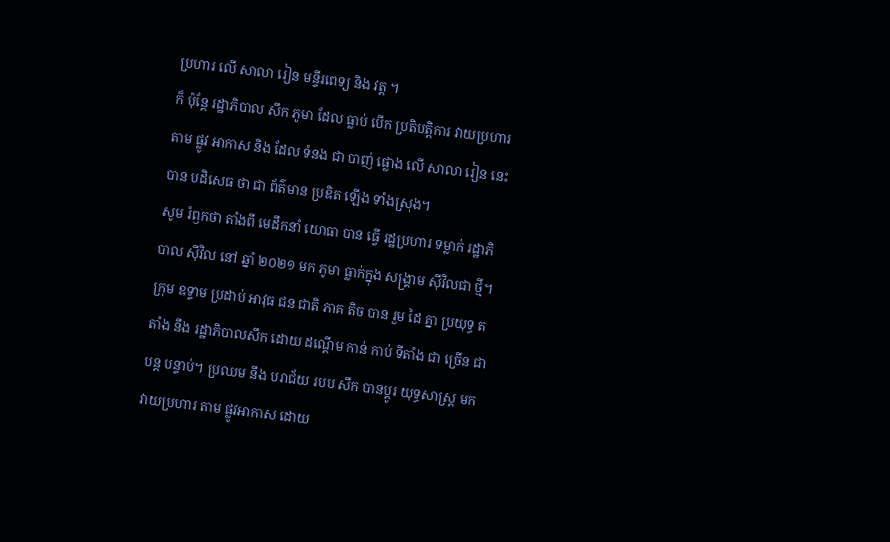ប្រហារ លើ សាលា រៀន មន្ទីរពេទ្យ និង វត្ត ។
ក៏ ប៉ុន្តែ រដ្ឋាភិបាល សឹក ភូមា ដែល ធ្លាប់ បើក ប្រតិបត្តិការ វាយប្រហារ តាម ផ្លូវ អាកាស និង ដែល ទំនង ជា បាញ់ ផ្លោង លើ សាលា រៀន នេះ បាន បដិសេធ ថា ជា ព័ត៌មាន ប្រឌិត ឡើង ទាំងស្រុង។
សូម រំឭកថា តាំងពី មេដឹកនាំ យោធា បាន ធ្វើ រដ្ឋប្រហារ ទម្លាក់ រដ្ឋាភិបាល ស៊ីវិល នៅ ឆ្នាំ ២០២១ មក ភូមា ធ្លាក់ក្នុង សង្គ្រាម ស៊ីវិលជា ថ្មី។ ក្រុម ឧទ្ទាម ប្រដាប់ អាវុធ ជន ជាតិ ភាគ តិច បាន រួម ដៃ គ្នា ប្រយុទ្ធ តតាំង នឹង រដ្ឋាភិបាលសឹក ដោយ ដណ្តើម កាន់ កាប់ ទីតាំង ជា ច្រើន ជា បន្ត បន្ទាប់។ ប្រឈម នឹង បរាជ័យ របប សឹក បានប្តូរ យុទ្ធសាស្ត្រ មក វាយប្រហារ តាម ផ្លូវអាកាស ដោយ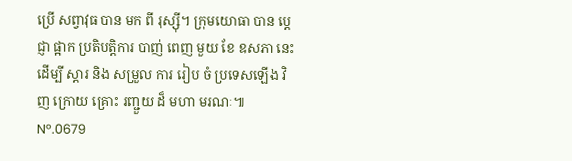ប្រើ សព្វាវុធ បាន មក ពី រុស្ស៊ី។ ក្រុមយោធា បាន ប្តេជ្ញា ផ្អាក ប្រតិបត្តិការ បាញ់ ពេញ មួយ ខែ ឧសភា នេះ ដើម្បី ស្តារ និង សម្រួល ការ រៀប ចំ ប្រទេសឡើង វិញ ក្រោយ គ្រោះ រញ្ជួយ ដ៏ មហា មរណៈ៕
Nº.0679